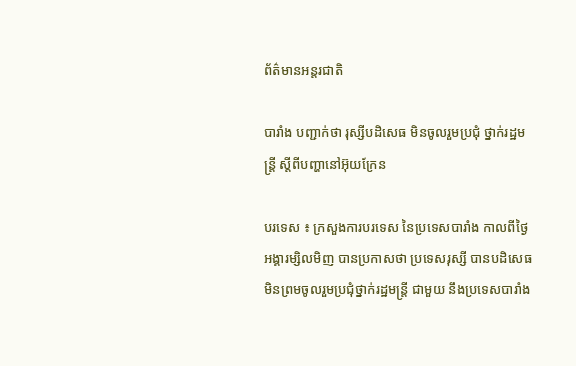ព័ត៌មានអន្តរជាតិ

បារាំង បញ្ជាក់ថា រុស្សីបដិសេធ មិនចូលរួមប្រជុំ ថ្នាក់រដ្ឋមន្ត្រី ស្តីពីបញ្ហានៅអ៊ុយក្រែន

បរទេស ៖ ក្រសួងការបរទេស នៃប្រទេសបារាំង កាលពីថ្ងៃអង្គារម្សិលមិញ បានប្រកាសថា ប្រទេសរុស្សី បានបដិសេធ មិនព្រមចូលរួមប្រជុំថ្នាក់រដ្ឋមន្ត្រី ជាមួយ នឹងប្រទេសបារាំង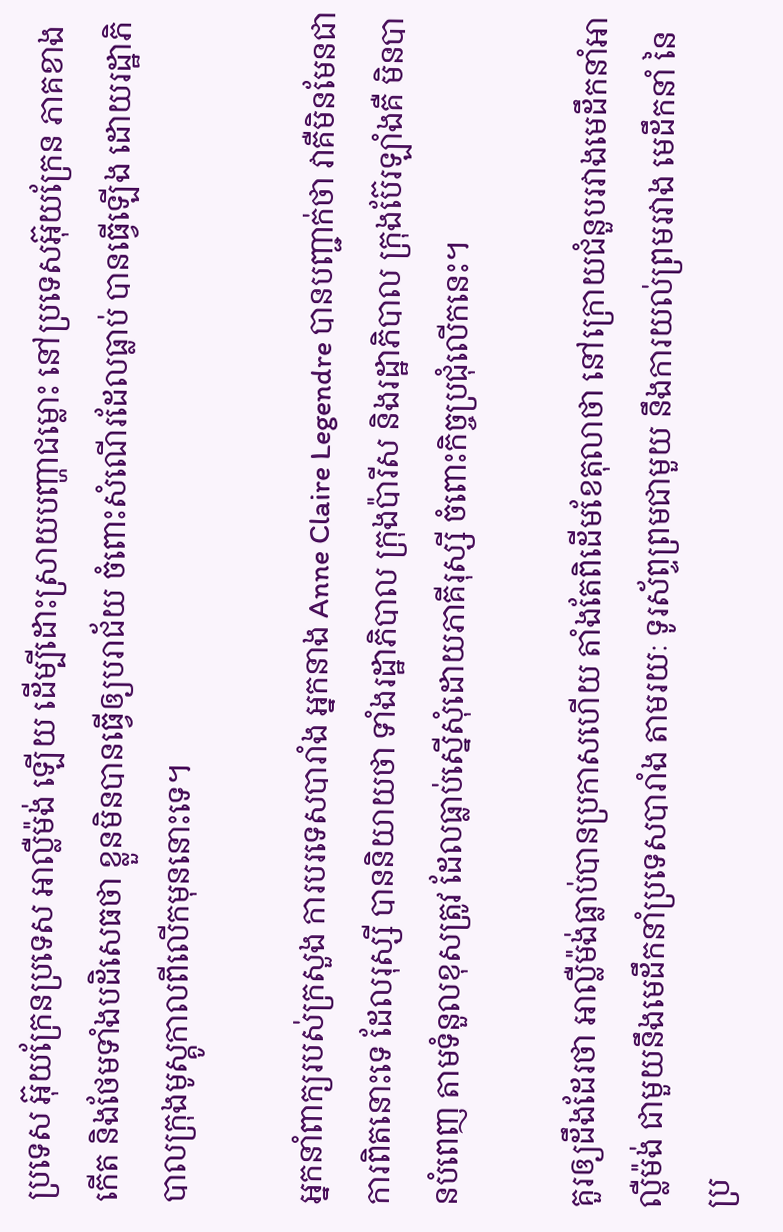ប្រទេស អ៊ុយក្រែនប្រទេស អាល្លឺម៉ង់ ឡើយ ដើម្បីដោះស្រាយបញ្ហាជម្លោះ នៅប្រទេសអ៊ុយក្រែន ភាគខាងកើត និងថែមទាំងបដិសេធថា ខ្លួនមិនបានធ្វើឲ្យបរាជ័យ ចំពោះសំណើរដែលធ្លាប់ បានធ្វើឡើង ដោយរដ្ឋាភិបាលក្រុងមូស្គូកាលពីលើកមុននោះទេ។

អ្នកនាំពាក្យរបស់ក្រសួង ការបរទេសបារាំង អ្នកនាង Anne Claire Legendre បានបញ្ជាក់ថា វាគឺមិនមែនជាការពិតនោះទេ ដែលរុស្សី បាននិយាយថា ទាំងរដ្ឋាភិបាល ក្រុងប៉ារីស និងរដ្ឋាភិបាល ក្រុងប៊ែរឡាំងគឺ មិនបានបំពេញ តាមទំនួលខុសត្រូវ ដែលធ្លាប់ស្នើសុំដោយភាគីរុស្សី ចំពោះកិច្ចប្រជុំលើកនេះ។

គួរឲ្យដឹងដែរថា អាល្លឺម៉ង់ធ្លាប់បានប្រកាសហើយ តាំងតែពិដើមខែតុលាថា នៅក្រោយជំនួបរវាងមេដឹកនាំអាល្លឺម៉ង់ ជាមួយនឹងមេដឹកនាំប្រទេសបារាំង តាមរយៈ ទូរស័ព្ទព្រមជាមួយ នឹងការយល់ព្រមរវាង មេដឹកនាំ នៃប្រ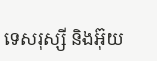ទេសរុស្សី និងអ៊ុយ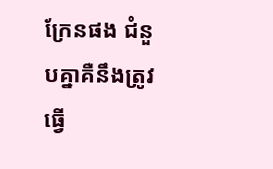ក្រែនផង ជំនួបគ្នាគឺនឹងត្រូវធ្វើ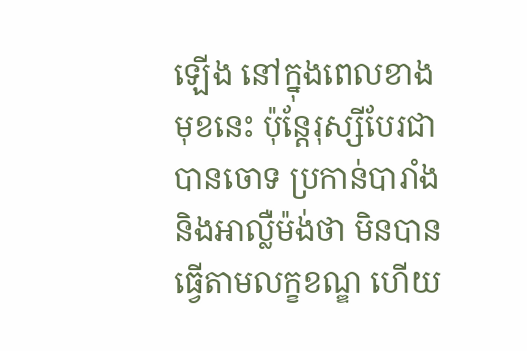ឡើង នៅក្នុងពេលខាងមុខនេះ ប៉ុន្តែរុស្សីបែរជាបានចោទ ប្រកាន់បារាំង និងអាល្លឺម៉ង់ថា មិនបានធ្វើតាមលក្ខខណ្ឌ ហើយ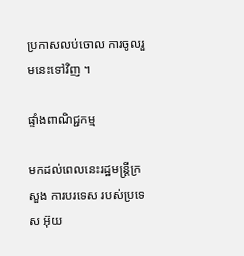ប្រកាសលប់ចោល ការចូលរួមនេះទៅវិញ ។

ផ្ទាំងពាណិជ្ជកម្ម

មកដល់ពេលនេះរដ្ឋមន្ត្រីក្រសួង ការបរទេស របស់ប្រទេស អ៊ុយ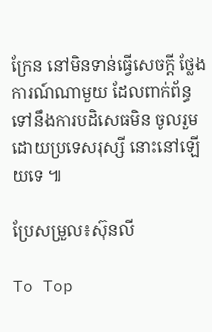ក្រែន នៅមិនទាន់ធ្វើសេចក្តី ថ្លែងការណ៍ណាមួយ ដែលពាក់ព័ន្ធទៅនឹងការបដិសេធមិន ចូលរួមដោយប្រទេសរុស្សី នោះនៅឡើយទេ ៕

ប្រែសម្រួល៖ស៊ុនលី

To Top